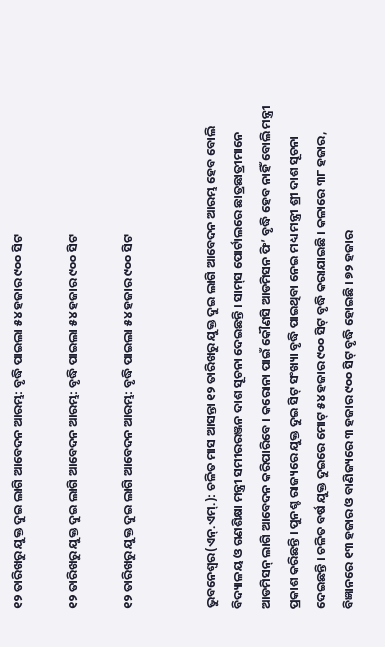୧୨ ତାରିଖରୁ ଯୁକ୍ତ ଦୁଇ ଲାଗି ଆବେଦନ ଆରମ୍ଭ: ବୃଦ୍ଧି ପାଇଲା ୫୪ ହଜାର ୯୦୦ ସିଟ

୧୨ ତାରିଖରୁ ଯୁକ୍ତ ଦୁଇ ଲାଗି ଆବେଦନ ଆରମ୍ଭ: ବୃଦ୍ଧି ପାଇଲା ୫୪ ହଜାର ୯୦୦ ସିଟ

୧୨ ତାରିଖରୁ ଯୁକ୍ତ ଦୁଇ ଲାଗି ଆବେଦନ ଆରମ୍ଭ: ବୃଦ୍ଧି ପାଇଲା ୫୪ ହଜାର ୯୦୦ ସିଟ


ଭୁବନେଶ୍ୱର(ଏନ୍‌.ଏମ୍‌.): ଚଳିତ ମାସ ଆସନ୍ତା ୧୨ ତାରିଖରୁ ଯୁକ୍ତ ଦୁଇ ଲାଗି ଆବେଦନ ଆରମ୍ଭ ହେବ ବୋଲି ବିଦ୍ୟାଳୟ ଓ ଗଣଶିକ୍ଷା ମନ୍ତ୍ରୀ ସମୀରରଞ୍ଜନ ଦାଶ ସୂଚନା ଦେଇଛନ୍ତି । ସାମ୍‌ସ ପୋର୍ଟାଲରେ ଛାତ୍ରଛାତ୍ରୀମାନେ ଆଡମିସନ୍ ଲାଗି ଆବେଦନ କରିପାରିବେ । କରୋନା ପାଇଁ କୌଣସି ଆଡମିସନ ଫି’ ବୃଦ୍ଧି ହେବ ନାହିଁ ବୋଲି ମନ୍ତ୍ରୀ ପ୍ରକାଶ କରିଛନ୍ତି । ପୁନଶ୍ଚ ରାଜ୍ୟରେ ଯୁକ୍ତ ଦୁଇ ସିଟ୍ ସଂଖ୍ୟା ବୃଦ୍ଧି ପାଇଥିବା ନେଇ ମଧ୍ୟ ମନ୍ତ୍ରୀ ଶ୍ରୀ ଦାଶ ସୂଚନା ଦେଇଛନ୍ତି । ଚଳିତ ବର୍ଷ ଯୁକ୍ତ ଦୁଇରେ ମୋଟ୍ ୫୪ ହଜାର ୯୦୦ ସିଟ୍ ବୃଦ୍ଧି କରାଯାଇଛି । କଳାରେ ୩୮ ହଜାର, ବିଜ୍ଞାନରେ ୧୩ ହଜାର ଓ ବାଣିଜ୍ୟରେ ୩ ହଜାର ୯୦୦ ସିଟ୍ ବୃଦ୍ଧି ହୋଇଛି । ୭୨ ହଜାର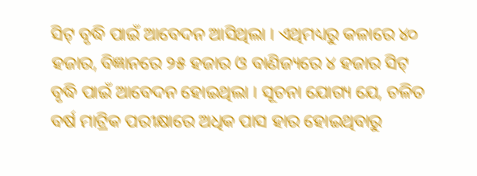ସିଟ୍ ବୃଦ୍ଧି ପାଇଁ ଆବେଦନ ଆସିଥିଲା । ଏଥିମଧ୍ୟରୁ କଳାରେ ୪୦ ହଜାର, ବିଜ୍ଞାନରେ ୨୫ ହଜାର ଓ ବାଣିଜ୍ୟରେ ୪ ହଜାର ସିଟ୍ ବୃଦ୍ଧି ପାଇଁ ଆବେଦନ ହୋଇଥିଲା । ସୂଚନା ଯୋଗ୍ୟ ଯେ, ଚଳିତ ବର୍ଷ ମାଟ୍ରିକ ପରୀକ୍ଷାରେ ଅଧିକ ପାସ ହାର ହୋଇଥିବାରୁ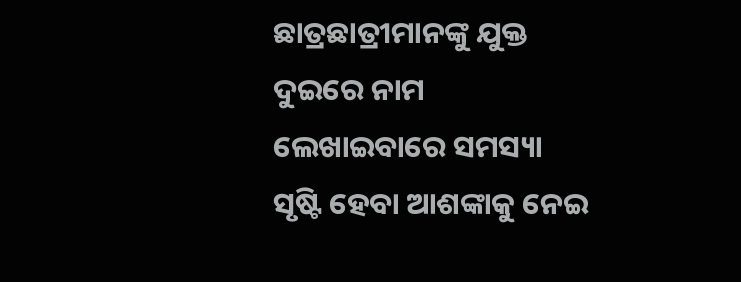ଛାତ୍ରଛାତ୍ରୀମାନଙ୍କୁ ଯୁକ୍ତ ଦୁଇରେ ନାମ ଲେଖାଇବାରେ ସମସ୍ୟା ସୃଷ୍ଟି ହେବା ଆଶଙ୍କାକୁ ନେଇ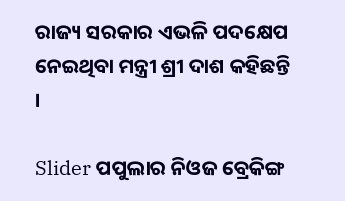ରାଜ୍ୟ ସରକାର ଏଭଳି ପଦକ୍ଷେପ ନେଇଥିବା ମନ୍ତ୍ରୀ ଶ୍ରୀ ଦାଶ କହିଛନ୍ତି ।

Slider ପପୁଲାର ନିଓଜ ବ୍ରେକିଙ୍ଗ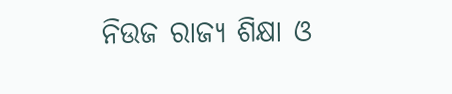ନିଉଜ ରାଜ୍ୟ ଶିକ୍ଷା ଓ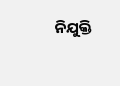ନିଯୁକ୍ତି